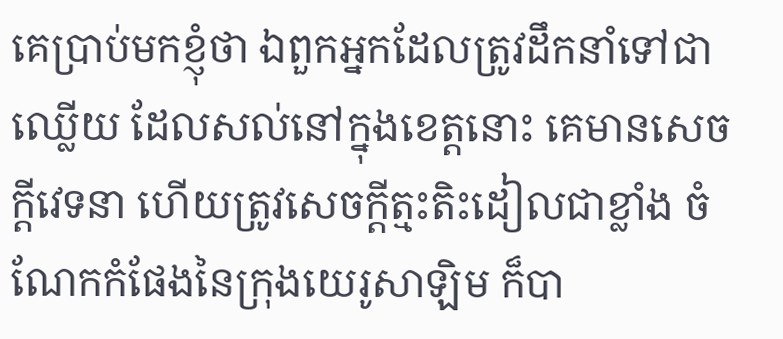គេប្រាប់មកខ្ញុំថា ឯពួកអ្នកដែលត្រូវដឹកនាំទៅជាឈ្លើយ ដែលសល់នៅក្នុងខេត្តនោះ គេមានសេចក្ដីវេទនា ហើយត្រូវសេចក្ដីត្មះតិះដៀលជាខ្លាំង ចំណែកកំផែងនៃក្រុងយេរូសាឡិម ក៏បា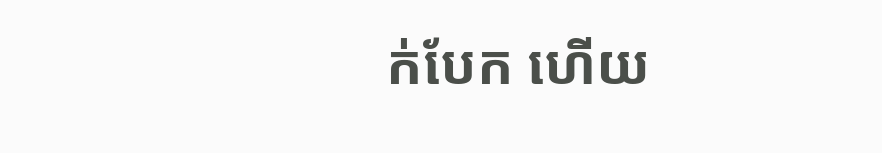ក់បែក ហើយ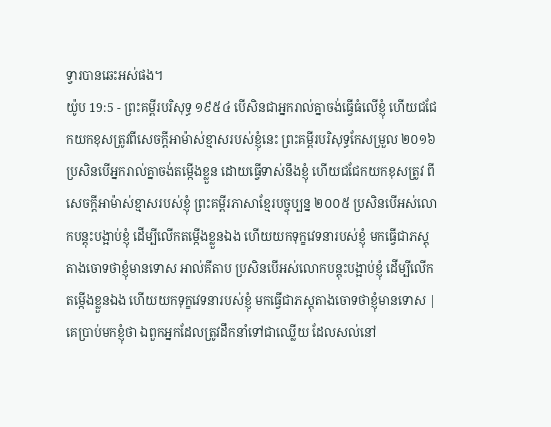ទ្វារបានឆេះអស់ផង។
យ៉ូប 19:5 - ព្រះគម្ពីរបរិសុទ្ធ ១៩៥៤ បើសិនជាអ្នករាល់គ្នាចង់ធ្វើធំលើខ្ញុំ ហើយជជែកយកខុសត្រូវពីសេចក្ដីអាម៉ាស់ខ្មាសរបស់ខ្ញុំនេះ ព្រះគម្ពីរបរិសុទ្ធកែសម្រួល ២០១៦ ប្រសិនបើអ្នករាល់គ្នាចង់តម្កើងខ្លួន ដោយធ្វើទាស់នឹងខ្ញុំ ហើយជជែកយកខុសត្រូវ ពីសេចក្ដីអាម៉ាស់ខ្មាសរបស់ខ្ញុំ ព្រះគម្ពីរភាសាខ្មែរបច្ចុប្បន្ន ២០០៥ ប្រសិនបើអស់លោកបន្តុះបង្អាប់ខ្ញុំ ដើម្បីលើកតម្កើងខ្លួនឯង ហើយយកទុក្ខវេទនារបស់ខ្ញុំ មកធ្វើជាភស្ដុតាងចោទថាខ្ញុំមានទោស អាល់គីតាប ប្រសិនបើអស់លោកបន្តុះបង្អាប់ខ្ញុំ ដើម្បីលើកតម្កើងខ្លួនឯង ហើយយកទុក្ខវេទនារបស់ខ្ញុំ មកធ្វើជាភស្ដុតាងចោទថាខ្ញុំមានទោស |
គេប្រាប់មកខ្ញុំថា ឯពួកអ្នកដែលត្រូវដឹកនាំទៅជាឈ្លើយ ដែលសល់នៅ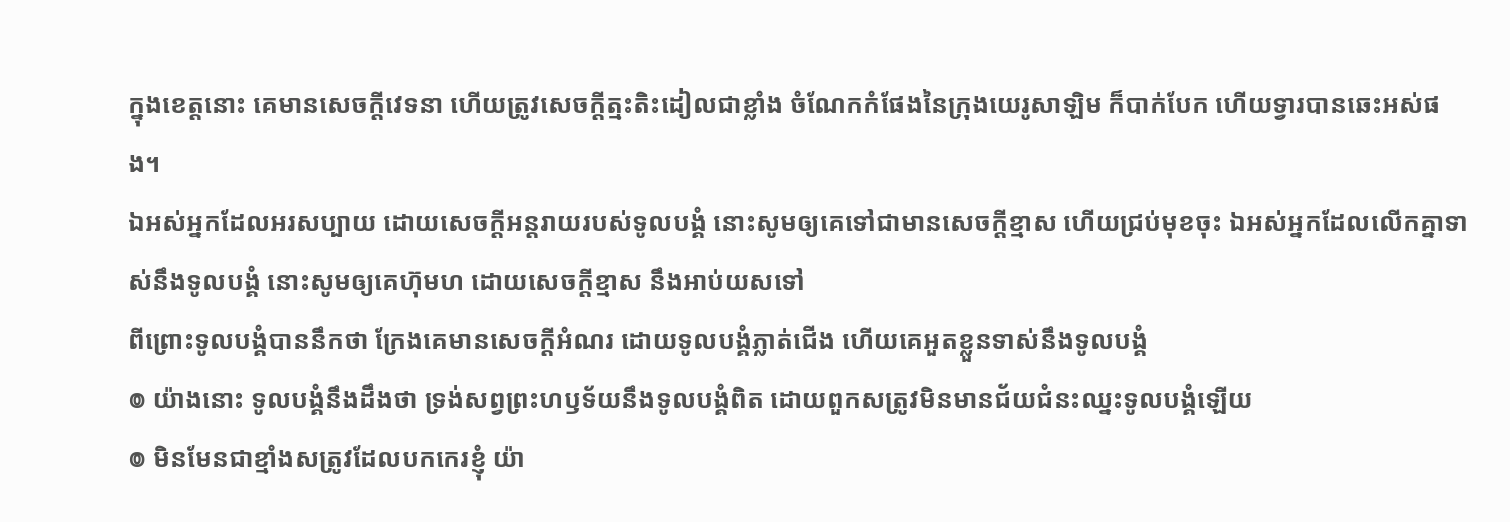ក្នុងខេត្តនោះ គេមានសេចក្ដីវេទនា ហើយត្រូវសេចក្ដីត្មះតិះដៀលជាខ្លាំង ចំណែកកំផែងនៃក្រុងយេរូសាឡិម ក៏បាក់បែក ហើយទ្វារបានឆេះអស់ផង។
ឯអស់អ្នកដែលអរសប្បាយ ដោយសេចក្ដីអន្តរាយរបស់ទូលបង្គំ នោះសូមឲ្យគេទៅជាមានសេចក្ដីខ្មាស ហើយជ្រប់មុខចុះ ឯអស់អ្នកដែលលើកគ្នាទាស់នឹងទូលបង្គំ នោះសូមឲ្យគេហ៊ុមហ ដោយសេចក្ដីខ្មាស នឹងអាប់យសទៅ
ពីព្រោះទូលបង្គំបាននឹកថា ក្រែងគេមានសេចក្ដីអំណរ ដោយទូលបង្គំភ្លាត់ជើង ហើយគេអួតខ្លួនទាស់នឹងទូលបង្គំ
៙ យ៉ាងនោះ ទូលបង្គំនឹងដឹងថា ទ្រង់សព្វព្រះហឫទ័យនឹងទូលបង្គំពិត ដោយពួកសត្រូវមិនមានជ័យជំនះឈ្នះទូលបង្គំឡើយ
៙ មិនមែនជាខ្មាំងសត្រូវដែលបកកេរខ្ញុំ យ៉ា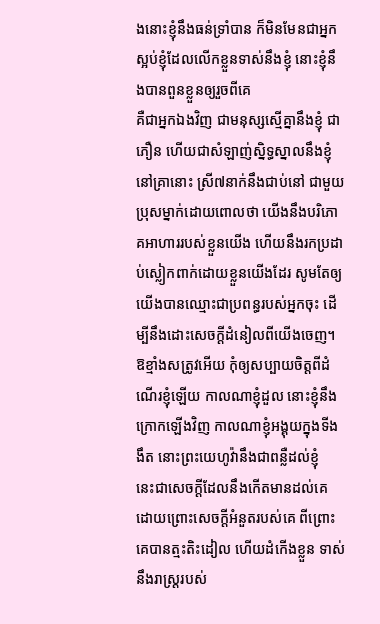ងនោះខ្ញុំនឹងធន់ទ្រាំបាន ក៏មិនមែនជាអ្នកស្អប់ខ្ញុំដែលលើកខ្លួនទាស់នឹងខ្ញុំ នោះខ្ញុំនឹងបានពួនខ្លួនឲ្យរួចពីគេ
គឺជាអ្នកឯងវិញ ជាមនុស្សស្មើគ្នានឹងខ្ញុំ ជាភឿន ហើយជាសំឡាញ់ស្និទ្ធស្នាលនឹងខ្ញុំ
នៅគ្រានោះ ស្រី៧នាក់នឹងជាប់នៅ ជាមួយប្រុសម្នាក់ដោយពោលថា យើងនឹងបរិភោគអាហាររបស់ខ្លួនយើង ហើយនឹងរកប្រដាប់ស្លៀកពាក់ដោយខ្លួនយើងដែរ សូមតែឲ្យយើងបានឈ្មោះជាប្រពន្ធរបស់អ្នកចុះ ដើម្បីនឹងដោះសេចក្ដីដំនៀលពីយើងចេញ។
ឱខ្មាំងសត្រូវអើយ កុំឲ្យសប្បាយចិត្តពីដំណើរខ្ញុំឡើយ កាលណាខ្ញុំដួល នោះខ្ញុំនឹងក្រោកឡើងវិញ កាលណាខ្ញុំអង្គុយក្នុងទីងងឹត នោះព្រះយេហូវ៉ានឹងជាពន្លឺដល់ខ្ញុំ
នេះជាសេចក្ដីដែលនឹងកើតមានដល់គេ ដោយព្រោះសេចក្ដីអំនួតរបស់គេ ពីព្រោះគេបានត្មះតិះដៀល ហើយដំកើងខ្លួន ទាស់នឹងរាស្ត្ររបស់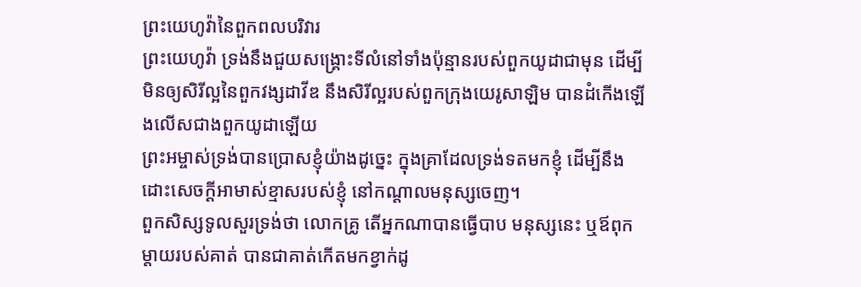ព្រះយេហូវ៉ានៃពួកពលបរិវារ
ព្រះយេហូវ៉ា ទ្រង់នឹងជួយសង្គ្រោះទីលំនៅទាំងប៉ុន្មានរបស់ពួកយូដាជាមុន ដើម្បីមិនឲ្យសិរីល្អនៃពួកវង្សដាវីឌ នឹងសិរីល្អរបស់ពួកក្រុងយេរូសាឡិម បានដំកើងឡើងលើសជាងពួកយូដាឡើយ
ព្រះអម្ចាស់ទ្រង់បានប្រោសខ្ញុំយ៉ាងដូច្នេះ ក្នុងគ្រាដែលទ្រង់ទតមកខ្ញុំ ដើម្បីនឹងដោះសេចក្ដីអាមាស់ខ្មាសរបស់ខ្ញុំ នៅកណ្តាលមនុស្សចេញ។
ពួកសិស្សទូលសួរទ្រង់ថា លោកគ្រូ តើអ្នកណាបានធ្វើបាប មនុស្សនេះ ឬឪពុកម្តាយរបស់គាត់ បានជាគាត់កើតមកខ្វាក់ដូ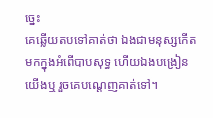ច្នេះ
គេឆ្លើយតបទៅគាត់ថា ឯងជាមនុស្សកើតមកក្នុងអំពើបាបសុទ្ធ ហើយឯងបង្រៀនយើងឬ រួចគេបណ្តេញគាត់ទៅ។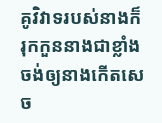គូវិវាទរបស់នាងក៏រុកកួននាងជាខ្លាំង ចង់ឲ្យនាងកើតសេច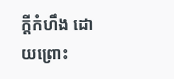ក្ដីកំហឹង ដោយព្រោះ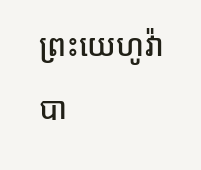ព្រះយេហូវ៉ាបា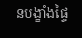នបង្ខាំងផ្ទៃ